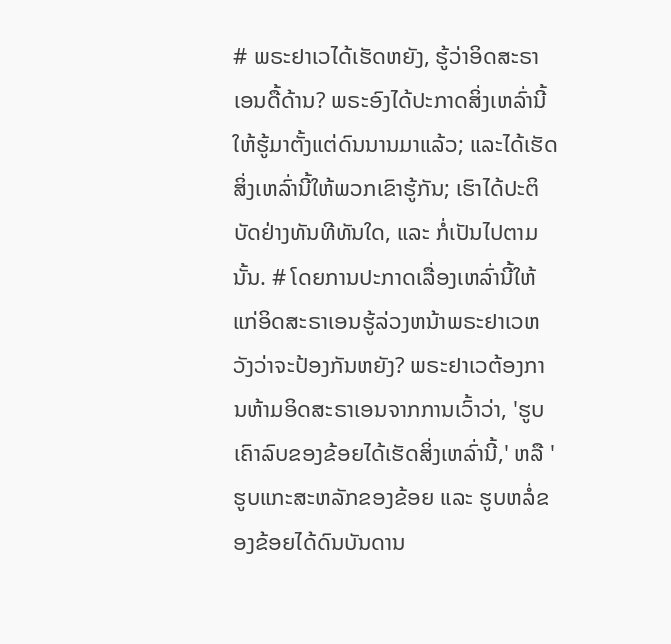# ພຣະຢາເວໄດ້ເຮັດຫຍັງ, ຮູ້ວ່າອິດສະຣາເອນດື້ດ້ານ? ພຣະອົງໄດ້ປະກາດສິ່ງເຫລົ່ານີ້ໃຫ້ຮູ້ມາຕັ້ງແຕ່ດົນນານມາແລ້ວ; ແລະໄດ້ເຮັດສິ່ງເຫລົ່ານີ້ໃຫ້ພວກເຂົາຮູ້ກັນ; ເຮົາໄດ້ປະຕິບັດຢ່າງທັນທີທັນໃດ, ແລະ ກໍ່ເປັນໄປຕາມນັ້ນ. # ໂດຍການປະກາດເລື່ອງເຫລົ່ານີ້ໃຫ້ແກ່ອິດສະຣາເອນຮູ້ລ່ວງຫນ້າພຣະຢາເວຫວັງວ່າຈະປ້ອງກັນຫຍັງ? ພຣະຢາເວຕ້ອງການຫ້າມອິດສະຣາເອນຈາກການເວົ້າວ່າ, 'ຮູບເຄົາລົບຂອງຂ້ອຍໄດ້ເຮັດສິ່ງເຫລົ່ານີ້,' ຫລື 'ຮູບແກະສະຫລັກຂອງຂ້ອຍ ແລະ ຮູບຫລໍ່ຂອງຂ້ອຍໄດ້ດົນບັນດານ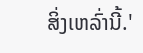ສິ່ງເຫລົ່ານີ້.'